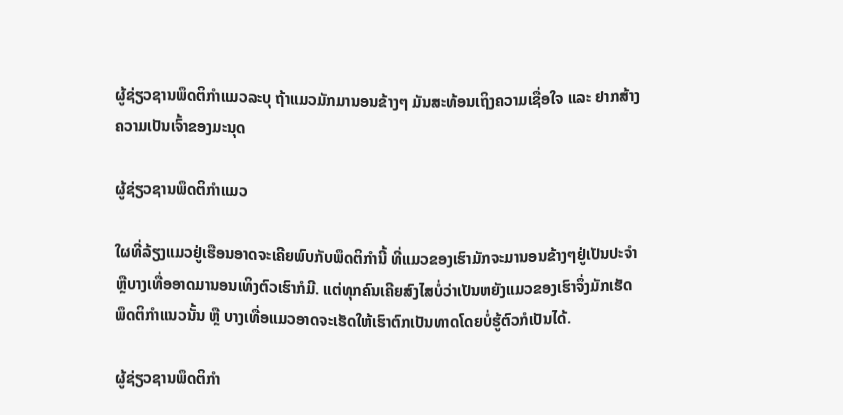ຜູ້ຊ່ຽວຊານພຶດຕິກຳແມວລະບຸ ຖ້າແມວມັກມານອນຂ້າງໆ ມັນສະທ້ອນເຖິງຄວາມເຊື່ອໃຈ ແລະ ຢາກສ້າງຄວາມເປັນເຈົ້າຂອງມະນຸດ

ຜູ້ຊ່ຽວຊານພຶດຕິກຳແມວ

ໃຜທີ່ລ້ຽງແມວຢູ່ເຮືອນອາດຈະເຄີຍພົບກັບພຶດຕິກຳນີ້ ທີ່ແມວຂອງເຮົາມັກຈະມານອນຂ້າງໆຢູ່ເປັນປະຈຳ ຫຼືບາງເທື່ອອາດມານອນເທິງຕົວເຮົາກໍມີ. ແຕ່ທຸກຄົນເຄີຍສົງໄສບໍ່ວ່າເປັນຫຍັງແມວຂອງເຮົາຈຶ່ງມັກເຮັດພຶດຕິກຳແນວນັ້ນ ຫຼື ບາງເທື່ອແມວອາດຈະເຮັດໃຫ້ເຮົາຕົກເປັນທາດໂດຍບໍ່ຮູ້ຕົວກໍເປັນໄດ້.

ຜູ້ຊ່ຽວຊານພຶດຕິກຳ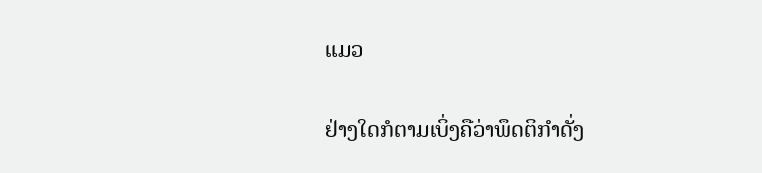ແມວ

ຢ່າງໃດກໍຕາມເບິ່ງຄືວ່າພຶດຕິກຳດັ່ງ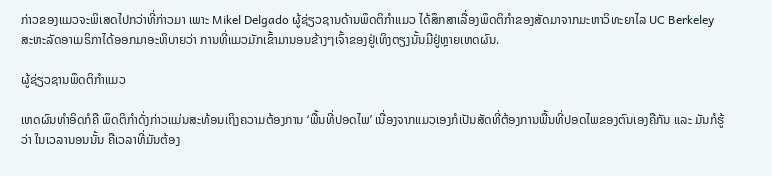ກ່າວຂອງແມວຈະພິເສດໄປກວ່າທີ່ກ່າວມາ ເພາະ Mikel Delgado ຜູ້ຊ່ຽວຊານດ້ານພຶດຕິກຳແມວ ໄດ້ສຶກສາເລື່ອງພຶດຕິກຳຂອງສັດມາຈາກມະຫາວິທະຍາໄລ UC Berkeley ສະຫະລັດອາເມຣິກາໄດ້ອອກມາອະທິບາຍວ່າ ການທີ່ແມວມັກເຂົ້າມານອນຂ້າງໆເຈົ້າຂອງຢູ່ເທິງຕຽງນັ້ນມີຢູ່ຫຼາຍເຫດຜົນ.

ຜູ້ຊ່ຽວຊານພຶດຕິກຳແມວ

ເຫດຜົນທຳອິດກໍຄື ພຶດຕິກຳດັ່ງກ່າວແມ່ນສະທ້ອນເຖິງຄວາມຕ້ອງການ ‘ພື້ນທີ່ປອດໄພ’ ເນື່ອງຈາກແມວເອງກໍເປັນສັດທີ່ຕ້ອງການພື້ນທີ່ປອດໄພຂອງຕົນເອງຄືກັນ ແລະ ມັນກໍຮູ້ວ່າ ໃນເວລານອນນັ້ນ ຄືເວລາທີ່ມັນຕ້ອງ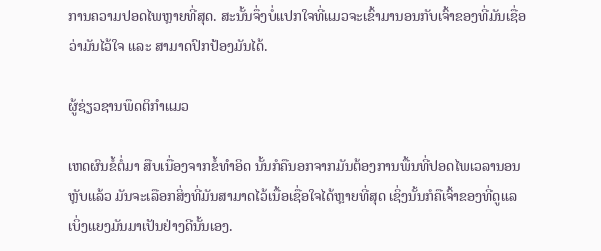ການຄວາມປອດໄພຫຼາຍທີ່ສຸດ. ສະນັ້ນຈຶ່ງບໍ່ແປກໃຈທີ່ແມວຈະເຂົ້າມານອນກັບເຈົ້າຂອງທີ່ມັນເຊື່ອວ່າມັນໄວ້ໃຈ ແລະ ສາມາດປົກປ້ອງມັນໄດ້.

ຜູ້ຊ່ຽວຊານພຶດຕິກຳແມວ

ເຫດຜົນຂໍ້ຕໍ່ມາ ສືບເນື່ອງຈາກຂໍ້ທຳອິດ ນັ້ນກໍຄືນອກຈາກມັນຕ້ອງການພື້ນທີ່ປອດໄພເວລານອນຫຼັບແລ້ວ ມັນຈະເລືອກສິ່ງທີ່ມັນສາມາດໄວ້ເນື້ອເຊື່ອໃຈໄດ້ຫຼາຍທີ່ສຸດ ເຊິ່ງນັ້ນກໍຄືເຈົ້າຂອງທີ່ດູແລເບິ່ງແຍງມັນມາເປັນຢ່າງດີນັ້ນເອງ.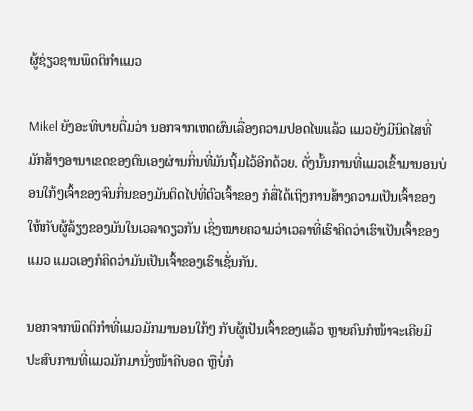ຜູ້ຊ່ຽວຊານພຶດຕິກຳແມວ

Mikel ຍັງອະທິບາຍຕື່ມວ່າ ນອກຈາກເຫດຜົນເລື່ອງຄວາມປອດໄພແລ້ວ ແມວຍັງມີນິດໄສທີ່ມັກສ້າງອານາເຂດຂອງຕົນເອງຜ່ານກິ່ນທີ່ມັນຖິ້ມໄວ້ອີກດ້ວຍ. ດັ່ງນັ້ນການທີ່ແມວເຂົ້າມານອນບ່ອນໃກ້ໆເຈົ້າຂອງຈົນກິ່ນຂອງມັນຕິດໄປທີ່ຕົວເຈົ້າຂອງ ກໍສື່ໄດ້ເຖິງການສ້າງຄວາມເປັນເຈົ້າຂອງໃຫ້ກັບຜູ້ລ້ຽງຂອງມັນໃນເວລາດຽວກັນ ເຊິ່ງໝາຍຄວາມວ່າເວລາທີ່ເຮົາຄິດວ່າເຮົາເປັນເຈົ້າຂອງແມວ ແມວເອງກໍຄິດວ່າມັນເປັນເຈົ້າຂອງເຮົາເຊັ່ນກັນ.

ນອກຈາກພຶດຕິກຳທີ່ແມວມັກມານອນໃກ້ໆ ກັບຜູ້ເປັນເຈົ້າຂອງແລ້ວ ຫຼາຍຄົນກໍໜ້າຈະເຄີຍມີປະສົບການທີ່ແມວມັກມານັ່ງໜ້າຄີບອດ ຫຼືບໍ່ກໍ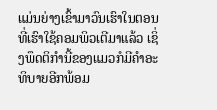ແມ່ນຍ່າງເຂົ້າມາວົນເຮົາໃນຕອນທີ່ເຮົາໃຊ້ຄອມພິວເຕີມາແລ້ວ ເຊິ່ງພຶດຕິກຳນີ້ຂອງແມວກໍມີຄຳອະທິບາຍອີກພ້ອມ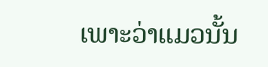ເພາະວ່າແມວນັ້ນ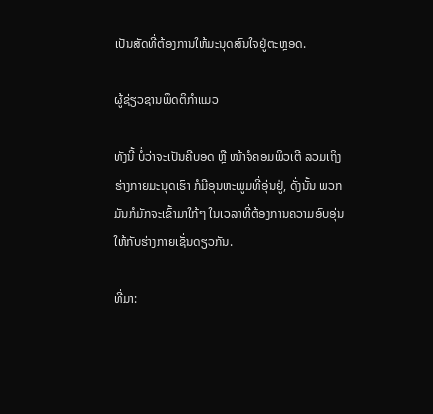ເປັນສັດທີ່ຕ້ອງການໃຫ້ມະນຸດສົນໃຈຢູ່ຕະຫຼອດ.

ຜູ້ຊ່ຽວຊານພຶດຕິກຳແມວ

ທັງນີ້ ບໍ່ວ່າຈະເປັນຄີບອດ ຫຼື ໜ້າຈໍຄອມພິວເຕີ ລວມເຖິງຮ່າງກາຍມະນຸດເຮົາ ກໍມີອຸນຫະພູມທີ່ອຸ່ນຢູ່, ດັ່ງນັ້ນ ພວກມັນກໍມັກຈະເຂົ້າມາໃກ້ໆ ໃນເວລາທີ່ຕ້ອງການຄວາມອົບອຸ່ນໃຫ້ກັບຮ່າງກາຍເຊັ່ນດຽວກັນ.

ທີ່ມາ: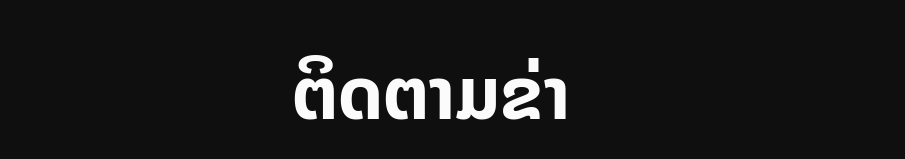ຕິດຕາມຂ່າ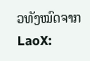ວທັງໝົດຈາກ LaoX: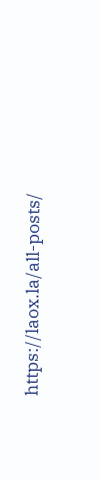https://laox.la/all-posts/